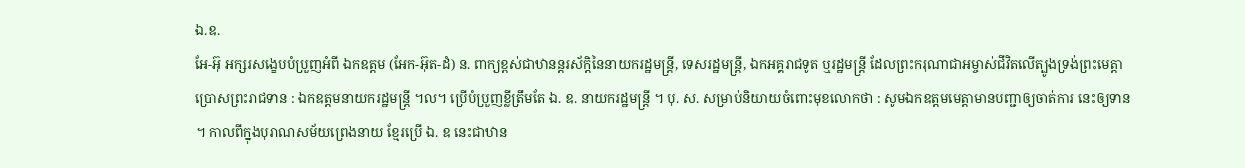ឯ.ឧ.
អែ-អ៊ុ អក្សរសង្ខេបបំប្រួញអំពី ឯកឧត្ដម (អែក-អ៊ុត-ដំ) ន. ពាក្យខ្ពស់ជាឋានន្តរស័ក្តិនៃនាយករដ្ឋមន្រ្តី, ទេសរដ្ឋមន្រ្តី, ឯកអគ្គរាជទូត ឬរដ្ឋមន្រ្តី ដែលព្រះករុណាជាអម្ចាស់ជីវិតលើត្បូងទ្រង់ព្រះមេត្តាប្រោសព្រះរាជទាន : ឯកឧត្ដមនាយករដ្ឋមន្រ្តី ។ល។ ប្រើបំប្រួញខ្លីត្រឹមតែ ឯ. ឧ. នាយករដ្ឋមន្រ្តី ។ បុ. ស. សម្រាប់និយាយចំពោះមុខលោកថា : សូមឯកឧត្ដមមេត្តាមានបញ្ជាឲ្យចាត់ការ នេះឲ្យទាន ។ កាលពីក្នុងបុរាណសម័យព្រេងនាយ ខ្មែរប្រើ ឯ. ឧ នេះជាឋាន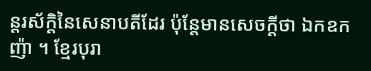ន្តរស័ក្តិនៃសេនាបតីដែរ ប៉ុន្តែមានសេចក្ដីថា ឯកឧកញ៉ា ។ ខ្មែរបុរា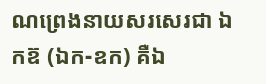ណព្រេងនាយសរសេរជា ឯកឧ៊ (ឯក-ឧក) គឺឯ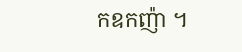កឧកញ៉ា ។